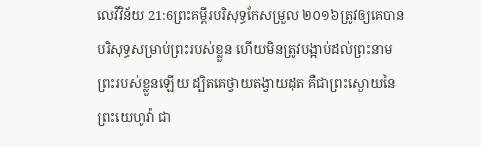លេវីវិន័យ 21:6ព្រះគម្ពីរបរិសុទ្ធកែសម្រួល ២០១៦ត្រូវឲ្យគេបានបរិសុទ្ធសម្រាប់ព្រះរបស់ខ្លួន ហើយមិនត្រូវបង្អាប់ដល់ព្រះនាមព្រះរបស់ខ្លួនឡើយ ដ្បិតគេថ្វាយតង្វាយដុត គឺជាព្រះស្ងោយនៃព្រះយេហូវ៉ា ជា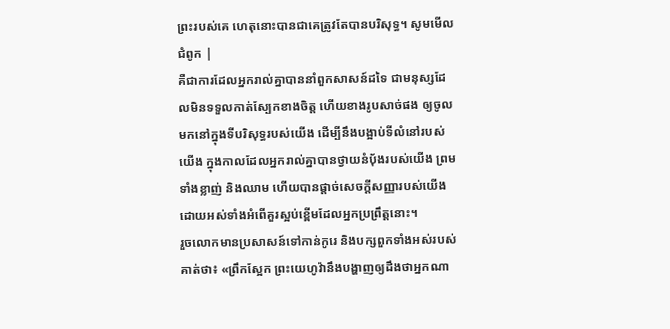ព្រះរបស់គេ ហេតុនោះបានជាគេត្រូវតែបានបរិសុទ្ធ។ សូមមើលជំពូក |
គឺជាការដែលអ្នករាល់គ្នាបាននាំពួកសាសន៍ដទៃ ជាមនុស្សដែលមិនទទួលកាត់ស្បែកខាងចិត្ត ហើយខាងរូបសាច់ផង ឲ្យចូលមកនៅក្នុងទីបរិសុទ្ធរបស់យើង ដើម្បីនឹងបង្អាប់ទីលំនៅរបស់យើង ក្នុងកាលដែលអ្នករាល់គ្នាបានថ្វាយនំបុ័ងរបស់យើង ព្រមទាំងខ្លាញ់ និងឈាម ហើយបានផ្តាច់សេចក្ដីសញ្ញារបស់យើង ដោយអស់ទាំងអំពើគួរស្អប់ខ្ពើមដែលអ្នកប្រព្រឹត្តនោះ។
រួចលោកមានប្រសាសន៍ទៅកាន់កូរេ និងបក្សពួកទាំងអស់របស់គាត់ថា៖ «ព្រឹកស្អែក ព្រះយេហូវ៉ានឹងបង្ហាញឲ្យដឹងថាអ្នកណា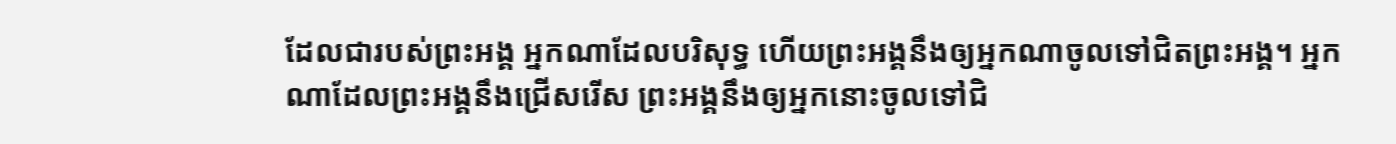ដែលជារបស់ព្រះអង្គ អ្នកណាដែលបរិសុទ្ធ ហើយព្រះអង្គនឹងឲ្យអ្នកណាចូលទៅជិតព្រះអង្គ។ អ្នកណាដែលព្រះអង្គនឹងជ្រើសរើស ព្រះអង្គនឹងឲ្យអ្នកនោះចូលទៅជិ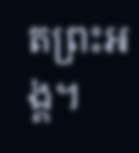តព្រះអង្គ។